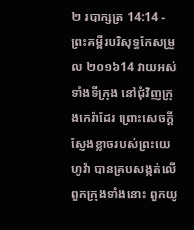២ របាក្សត្រ 14:14 - ព្រះគម្ពីរបរិសុទ្ធកែសម្រួល ២០១៦14 វាយអស់ទាំងទីក្រុង នៅជុំវិញក្រុងកេរ៉ាដែរ ព្រោះសេចក្ដីស្ញែងខ្លាចរបស់ព្រះយេហូវ៉ា បានគ្របសង្កត់លើពួកក្រុងទាំងនោះ ពួកយូ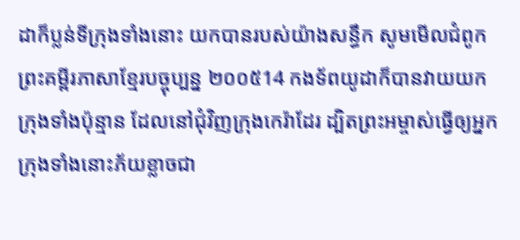ដាក៏ប្លន់ទីក្រុងទាំងនោះ យកបានរបស់យ៉ាងសន្ធឹក សូមមើលជំពូកព្រះគម្ពីរភាសាខ្មែរបច្ចុប្បន្ន ២០០៥14 កងទ័ពយូដាក៏បានវាយយកក្រុងទាំងប៉ុន្មាន ដែលនៅជុំវិញក្រុងកេរ៉ាដែរ ដ្បិតព្រះអម្ចាស់ធ្វើឲ្យអ្នកក្រុងទាំងនោះភ័យខ្លាចជា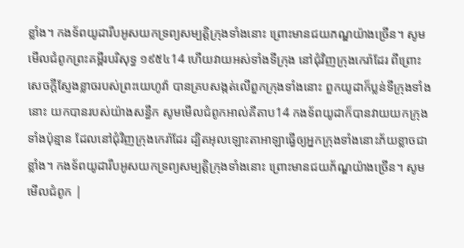ខ្លាំង។ កងទ័ពយូដារឹបអូសយកទ្រព្យសម្បត្តិក្រុងទាំងនោះ ព្រោះមានជយភណ្ឌយ៉ាងច្រើន។ សូមមើលជំពូកព្រះគម្ពីរបរិសុទ្ធ ១៩៥៤14 ហើយវាយអស់ទាំងទីក្រុង នៅជុំវិញក្រុងកេរ៉ាដែរ ពីព្រោះសេចក្ដីស្ញែងខ្លាចរបស់ព្រះយេហូវ៉ា បានគ្របសង្កត់លើពួកក្រុងទាំងនោះ ពួកយូដាក៏ប្លន់ទីក្រុងទាំងនោះ យកបានរបស់យ៉ាងសន្ធឹក សូមមើលជំពូកអាល់គីតាប14 កងទ័ពយូដាក៏បានវាយយកក្រុងទាំងប៉ុន្មាន ដែលនៅជុំវិញក្រុងកេរ៉ាដែរ ដ្បិតអុលឡោះតាអាឡាធ្វើឲ្យអ្នកក្រុងទាំងនោះភ័យខ្លាចជាខ្លាំង។ កងទ័ពយូដារឹបអូសយកទ្រព្យសម្បត្តិក្រុងទាំងនោះ ព្រោះមានជយភ័ណ្ឌយ៉ាងច្រើន។ សូមមើលជំពូក |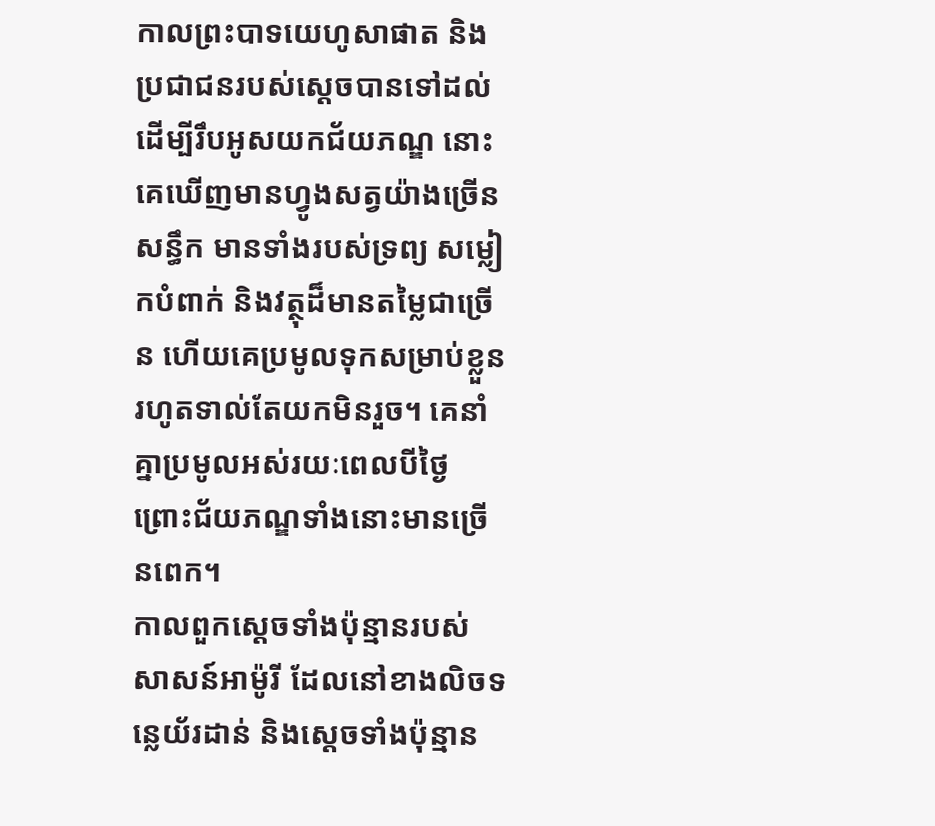កាលព្រះបាទយេហូសាផាត និងប្រជាជនរបស់ស្ដេចបានទៅដល់ ដើម្បីរឹបអូសយកជ័យភណ្ឌ នោះគេឃើញមានហ្វូងសត្វយ៉ាងច្រើនសន្ធឹក មានទាំងរបស់ទ្រព្យ សម្លៀកបំពាក់ និងវត្ថុដ៏មានតម្លៃជាច្រើន ហើយគេប្រមូលទុកសម្រាប់ខ្លួន រហូតទាល់តែយកមិនរួច។ គេនាំគ្នាប្រមូលអស់រយៈពេលបីថ្ងៃ ព្រោះជ័យភណ្ឌទាំងនោះមានច្រើនពេក។
កាលពួកស្តេចទាំងប៉ុន្មានរបស់សាសន៍អាម៉ូរី ដែលនៅខាងលិចទន្លេយ័រដាន់ និងស្តេចទាំងប៉ុន្មាន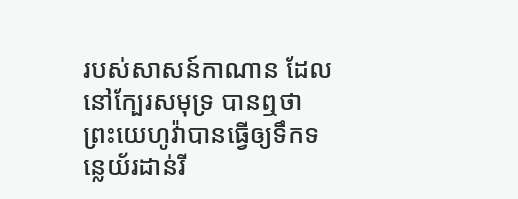របស់សាសន៍កាណាន ដែលនៅក្បែរសមុទ្រ បានឮថា ព្រះយេហូវ៉ាបានធ្វើឲ្យទឹកទន្លេយ័រដាន់រី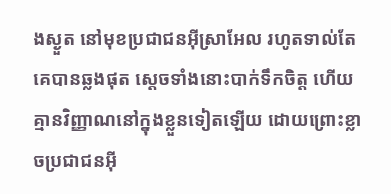ងស្ងួត នៅមុខប្រជាជនអ៊ីស្រាអែល រហូតទាល់តែគេបានឆ្លងផុត ស្ដេចទាំងនោះបាក់ទឹកចិត្ត ហើយគ្មានវិញ្ញាណនៅក្នុងខ្លួនទៀតឡើយ ដោយព្រោះខ្លាចប្រជាជនអ៊ី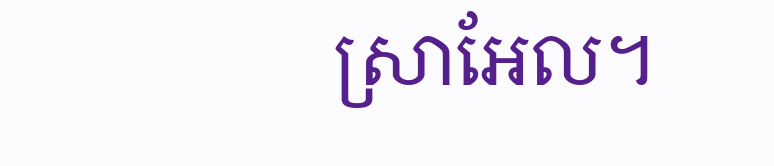ស្រាអែល។